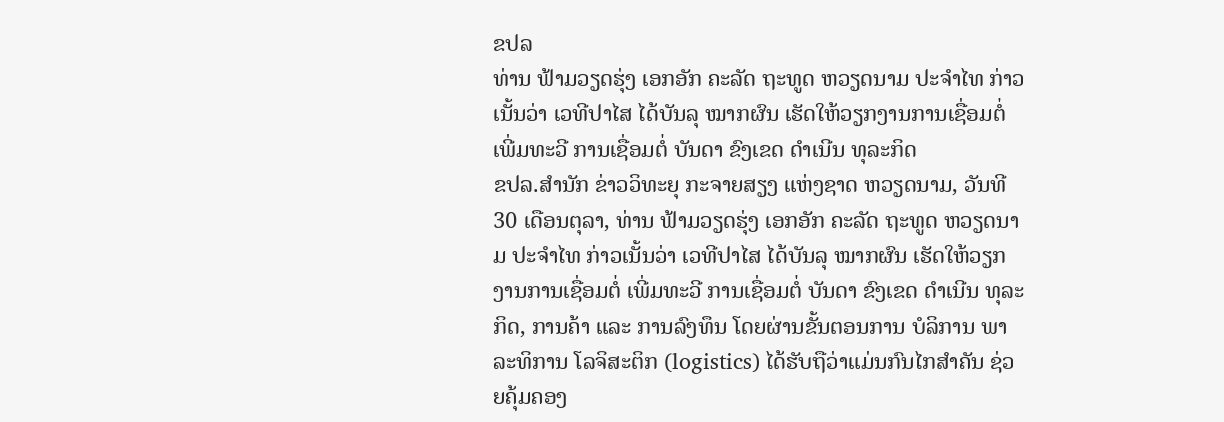ຂປລ
ທ່ານ ຟ້າມວຽດຮຸ່ງ ເອກອັກ ຄະລັດ ຖະທູດ ຫວຽດນາມ ປະຈຳໄທ ກ່າວເນັ້ນວ່າ ເວທີປາໄສ ໄດ້ບັນລຸ ໝາກຜົນ ເຮັດໃຫ້ວຽກງານການເຊື່ອມຕໍ່ ເພີ່ມທະວີ ການເຊື່ອມຕໍ່ ບັນດາ ຂົງເຂດ ດຳເນີນ ທຸລະກິດ
ຂປລ.ສຳນັກ ຂ່າວວິທະຍຸ ກະຈາຍສຽງ ແຫ່ງຊາດ ຫວຽດນາມ, ວັນທີ 30 ເດືອນຕຸລາ, ທ່ານ ຟ້າມວຽດຮຸ່ງ ເອກອັກ ຄະລັດ ຖະທູດ ຫວຽດນາມ ປະຈຳໄທ ກ່າວເນັ້ນວ່າ ເວທີປາໄສ ໄດ້ບັນລຸ ໝາກຜົນ ເຮັດໃຫ້ວຽກງານການເຊື່ອມຕໍ່ ເພີ່ມທະວີ ການເຊື່ອມຕໍ່ ບັນດາ ຂົງເຂດ ດຳເນີນ ທຸລະກິດ, ການຄ້າ ແລະ ການລົງທຶນ ໂດຍຜ່ານຂັ້ນຕອນການ ບໍລິການ ພາລະທິການ ໂລຈິສະຕິກ (logistics) ໄດ້ຮັບຖືວ່າແມ່ນກົນໄກສຳຄັນ ຊ່ວຍຄຸ້ມຄອງ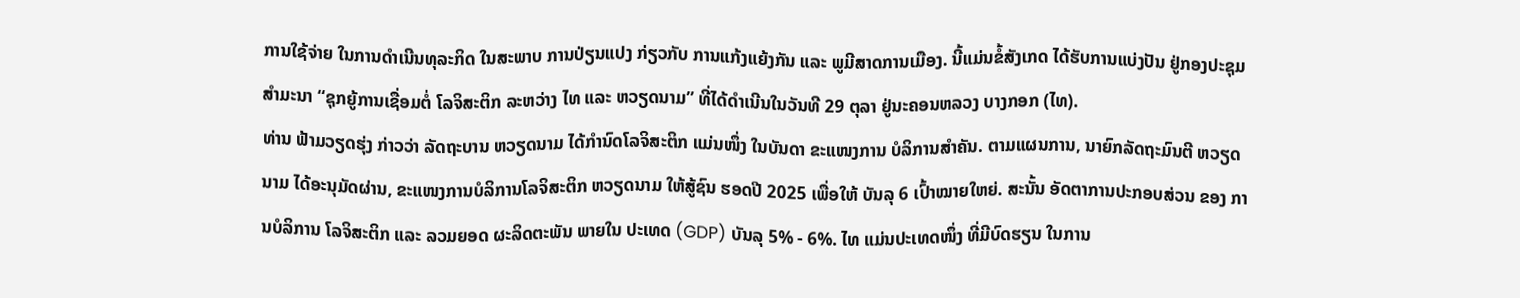ການໃຊ້ຈ່າຍ ໃນການດຳເນີນທຸລະກິດ ໃນສະພາບ ການປ່ຽນແປງ ກ່ຽວກັບ ການແກ້ງແຍ້ງກັນ ແລະ ພູມີສາດການເມືອງ. ນີ້ແມ່ນຂໍ້ສັງເກດ ໄດ້ຮັບການແບ່ງປັນ ຢູ່ກອງປະຊຸມສຳມະນາ “ຊຸກຍູ້ການເຊື່ອມຕໍ່ ໂລຈິສະຕິກ ລະຫວ່າງ ໄທ ແລະ ຫວຽດນາມ” ທີ່ໄດ້ດຳເນີນໃນວັນທີ 29 ຕຸລາ ຢູ່ນະຄອນຫລວງ ບາງກອກ (ໄທ).
ທ່ານ ຟ້າມວຽດຮຸ່ງ ກ່າວວ່າ ລັດຖະບານ ຫວຽດນາມ ໄດ້ກຳນົດໂລຈິສະຕິກ ແມ່ນໜຶ່ງ ໃນບັນດາ ຂະແໜງການ ບໍລິການສຳຄັນ. ຕາມແຜນການ, ນາຍົກລັດຖະມົນຕີ ຫວຽດນາມ ໄດ້ອະນຸມັດຜ່ານ, ຂະແໜງການບໍລິການໂລຈິສະຕິກ ຫວຽດນາມ ໃຫ້ສູ້ຊົນ ຮອດປີ 2025 ເພື່ອໃຫ້ ບັນລຸ 6 ເປົ້າໝາຍໃຫຍ່. ສະນັ້ນ ອັດຕາການປະກອບສ່ວນ ຂອງ ການບໍລິການ ໂລຈິສະຕິກ ແລະ ລວມຍອດ ຜະລິດຕະພັນ ພາຍໃນ ປະເທດ (GDP) ບັນລຸ 5% - 6%. ໄທ ແມ່ນປະເທດໜຶ່ງ ທີ່ມີບົດຮຽນ ໃນການ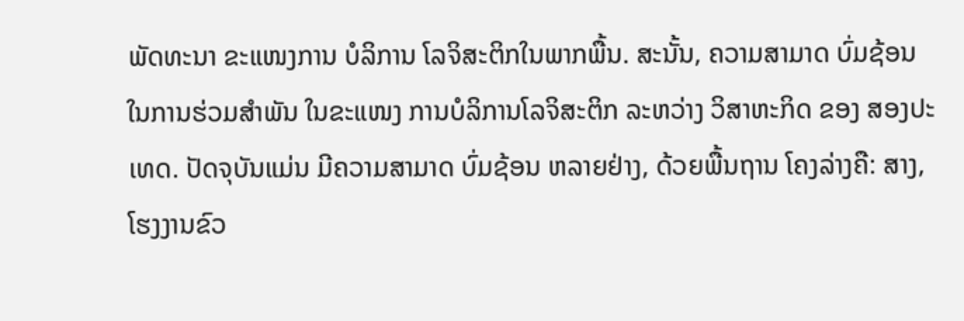ພັດທະນາ ຂະແໜງການ ບໍລິການ ໂລຈິສະຕິກໃນພາກພື້ນ. ສະນັ້ນ, ຄວາມສາມາດ ບົ່ມຊ້ອນ ໃນການຮ່ວມສຳພັນ ໃນຂະແໜງ ການບໍລິການໂລຈິສະຕິກ ລະຫວ່າງ ວິສາຫະກິດ ຂອງ ສອງປະເທດ. ປັດຈຸບັນແມ່ນ ມີຄວາມສາມາດ ບົ່ມຊ້ອນ ຫລາຍຢ່າງ, ດ້ວຍພື້ນຖານ ໂຄງລ່າງຄື: ສາງ, ໂຮງງານຂົວ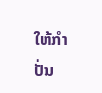ໃຫ້ກຳປັ່ນ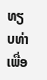ທຽບທ່າ ເພື່ອ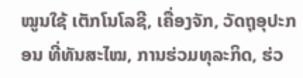ໝູນໃຊ້ ເຕັກໂນໂລຊີ, ເຄື່ອງຈັກ, ວັດຖຸອຸປະກອນ ທີ່ທັນສະໄໝ, ການຮ່ວມທຸລະກິດ, ຮ່ວ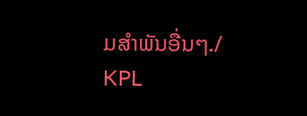ມສຳພັນອື່ນໆ./
KPL